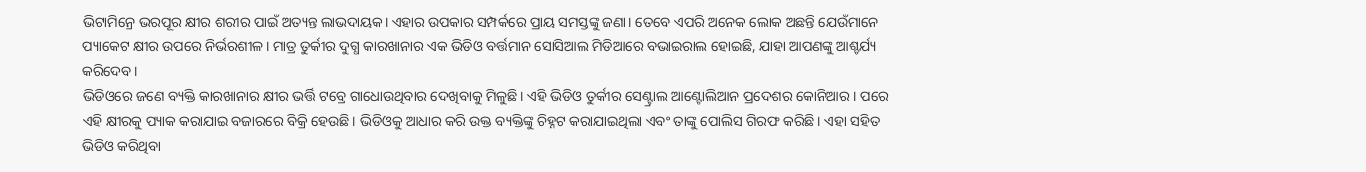ଭିଟାମିନ୍ରେ ଭରପୂର କ୍ଷୀର ଶରୀର ପାଇଁ ଅତ୍ୟନ୍ତ ଲାଭଦାୟକ। ଏହାର ଉପକାର ସମ୍ପର୍କରେ ପ୍ରାୟ ସମସ୍ତଙ୍କୁ ଜଣା। ତେବେ ଏପରି ଅନେକ ଲୋକ ଅଛନ୍ତି ଯେଉଁମାନେ ପ୍ୟାକେଟ କ୍ଷୀର ଉପରେ ନିର୍ଭରଶୀଳ। ମାତ୍ର ତୁର୍କୀର ଦୁଗ୍ଧ କାରଖାନାର ଏକ ଭିଡିଓ ବର୍ତ୍ତମାନ ସୋସିଆଲ ମିଡିଆରେ ବଭାଇରାଲ ହୋଇଛି, ଯାହା ଆପଣଙ୍କୁ ଆଶ୍ଚର୍ଯ୍ୟ କରିଦେବ।
ଭିଡିଓରେ ଜଣେ ବ୍ୟକ୍ତି କାରଖାନାର କ୍ଷୀର ଭର୍ତ୍ତି ଟବ୍ରେ ଗାଧୋଉଥିବାର ଦେଖିବାକୁ ମିଳୁଛି। ଏହି ଭିଡିଓ ତୁର୍କୀର ସେଣ୍ଟ୍ରାଲ ଆଣ୍ଟୋଲିଆନ ପ୍ରଦେଶର କୋନିଆର। ପରେ ଏହି କ୍ଷୀରକୁ ପ୍ୟାକ କରାଯାଇ ବଜାରରେ ବିକ୍ରି ହେଉଛି। ଭିଡିଓକୁ ଆଧାର କରି ଉକ୍ତ ବ୍ୟକ୍ତିଙ୍କୁ ଚିହ୍ନଟ କରାଯାଇଥିଲା ଏବଂ ତାଙ୍କୁ ପୋଲିସ ଗିରଫ କରିଛି। ଏହା ସହିତ ଭିଡିଓ କରିଥିବା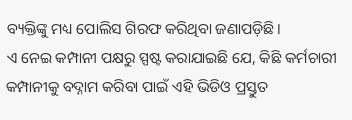ବ୍ୟକ୍ତିଙ୍କୁ ମଧ୍ୟ ପୋଲିସ ଗିରଫ କରିଥିବା ଜଣାପଡ଼ିଛି।
ଏ ନେଇ କମ୍ପାନୀ ପକ୍ଷରୁ ସ୍ପଷ୍ଟ କରାଯାଇଛି ଯେ, କିଛି କର୍ମଚାରୀ କମ୍ପାନୀକୁ ବଦ୍ନାମ କରିବା ପାଇଁ ଏହି ଭିଡିଓ ପ୍ରସ୍ତୁତ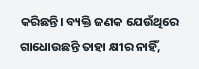କରିଛନ୍ତି। ବ୍ୟକ୍ତି ଜଣକ ଯେଉଁଥିରେ ଗାଧୋଉଛନ୍ତି ତାହା କ୍ଷୀର ନାହିଁ,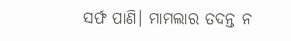ସର୍ଫ ପାଣି। ମାମଲାର ତଦନ୍ତ ନ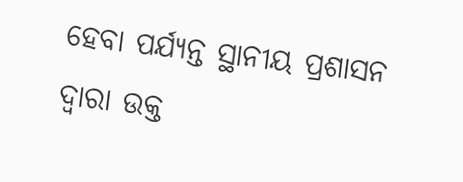ହେବା ପର୍ଯ୍ୟନ୍ତ ସ୍ଥାନୀୟ ପ୍ରଶାସନ ଦ୍ୱାରା ଉକ୍ତ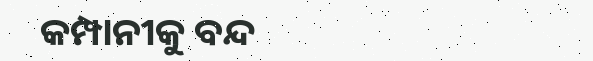କମ୍ପାନୀକୁ ବନ୍ଦ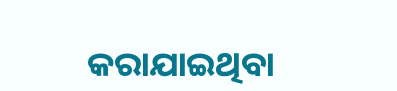କରାଯାଇଥିବା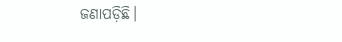ଜଣାପଡ଼ିଛି।